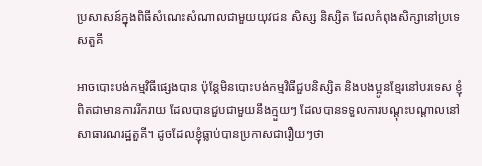ប្រសាសន៍ក្នុងពិធីសំណេះសំណាលជាមួយយុវជន សិស្ស និស្សិត ដែលកំពុងសិក្សានៅប្រទេសតួគី

អាចបោះបង់កម្មវិធីផ្សេងបាន ប៉ុន្តែមិនបោះបង់កម្មវិធីជួបនិស្សិត និងបងប្អូនខ្មែរនៅបរទេស ខ្ញុំពិតជាមានការរីករាយ ដែលបានជួបជាមួយនឹងក្មួយៗ ដែលបានទទួលការបណ្ដុះបណ្ដាលនៅសាធារណរដ្ឋតួគី។ ដូចដែលខ្ញុំធ្លាប់បានប្រកាសជារឿយៗថា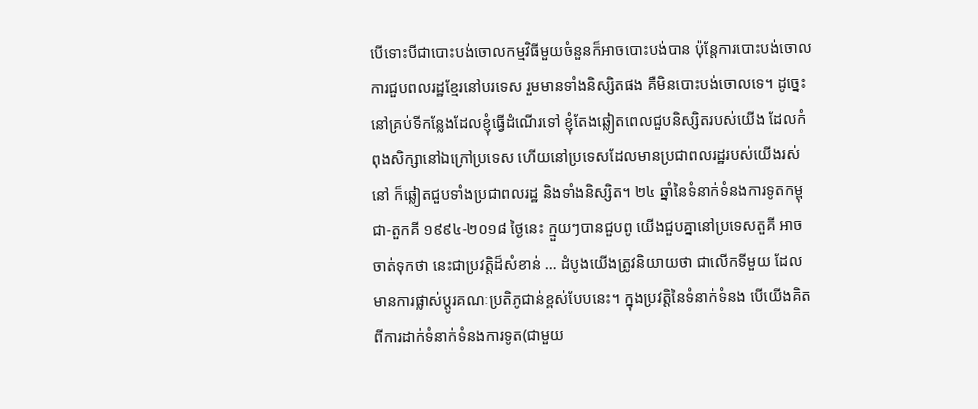បើទោះបីជាបោះបង់ចោលកម្មវិធីមួយចំនួនក៏អាចបោះបង់បាន ប៉ុន្តែការបោះបង់ចោលការជួបពលរដ្ឋខ្មែរនៅបរទេស រួមមានទាំងនិស្សិតផង គឺមិនបោះបង់ចោលទេ។ ដូច្នេះ នៅគ្រប់ទីកន្លែងដែលខ្ញុំធ្វើដំណើរទៅ ខ្ញុំតែងឆ្លៀតពេលជួបនិស្សិតរបស់យើង ដែលកំពុងសិក្សានៅឯក្រៅប្រទេស ហើយនៅប្រទេសដែលមានប្រជាពលរដ្ឋរបស់យើងរស់នៅ ក៏ឆ្លៀតជួបទាំងប្រជាពលរដ្ឋ និងទាំងនិស្សិត។ ២៤ ឆ្នាំនៃទំនាក់ទំនងការទូតកម្ពុជា-តួកគី ១៩៩៤-២០១៨ ថ្ងៃនេះ ក្មួយៗបានជួបពូ យើងជួបគ្នានៅប្រទេសតួគី អាចចាត់ទុកថា នេះជាប្រវត្តិដ៏សំខាន់ … ដំបូងយើងត្រូវនិយាយថា ជាលើកទីមួយ ដែលមានការផ្លាស់ប្ដូរគណៈប្រតិភូជាន់ខ្ពស់បែបនេះ។ ក្នុងប្រវត្តិនៃទំនាក់ទំនង បើយើងគិតពីការដាក់ទំនាក់ទំនងការទូត(ជាមួយ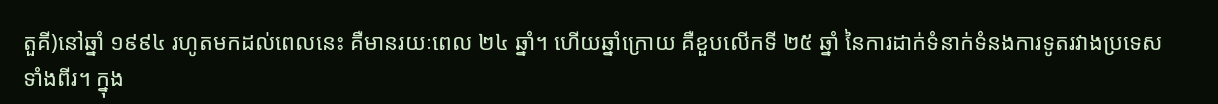តួគី)នៅឆ្នាំ ១៩៩៤ រហូតមកដល់ពេលនេះ គឺមានរយៈពេល ២៤ ឆ្នាំ។ ហើយឆ្នាំក្រោយ គឺខួបលើកទី ២៥ ឆ្នាំ នៃការដាក់ទំនាក់ទំនងការទូតរវាងប្រទេសទាំងពីរ។ ក្នុង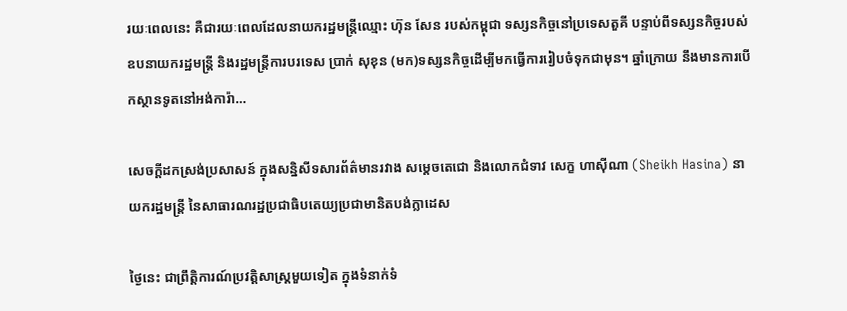រយៈពេលនេះ គឺជារយៈពេលដែលនាយករដ្ឋមន្រ្តីឈ្មោះ ហ៊ុន សែន របស់កម្ពុជា ទស្សនកិច្ចនៅប្រទេសតួគី បន្ទាប់ពីទស្សនកិច្ចរបស់ឧបនាយករដ្ឋមន្រ្តី និងរដ្ឋមន្រ្តីការបរទេស ប្រាក់ សុខុន (មក)ទស្សនកិច្ចដើម្បីមកធ្វើការរៀបចំទុកជាមុន។ ឆ្នាំក្រោយ នឹងមានការបើកស្ថានទូតនៅអង់ការ៉ា…

សេចក្តីដកស្រង់ប្រសាសន៍ ក្នុងសន្និសីទសារព័ត៌មានរវាង សម្តេចតេជោ និងលោកជំទាវ សេក្ខ ហាស៊ីណា (Sheikh Hasina) នាយករដ្ឋមន្រ្តី នៃសាធារណរដ្ឋប្រជាធិបតេយ្យប្រជាមានិតបង់ក្លាដេស

ថ្ងៃនេះ ជាព្រឹត្តិការណ៍ប្រវត្តិសាស្រ្តមួយទៀត ក្នុងទំនាក់ទំ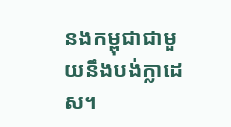នងកម្ពុជាជាមួយនឹងបង់ក្លាដេស។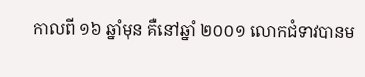កាលពី ១៦ ឆ្នាំមុន គឺនៅឆ្នាំ ២០០១ លោកជំទាវបានម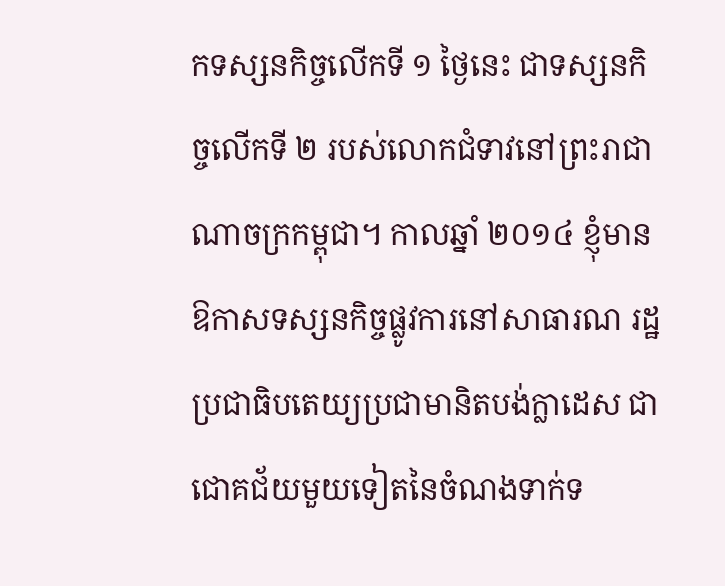កទស្សនកិច្ចលើកទី ១ ថ្ងៃនេះ ជាទស្សនកិច្ចលើកទី ២ របស់លោកជំទាវនៅព្រះរាជាណាចក្រកម្ពុជា។ កាលឆ្នាំ ២០១៤ ខ្ញុំមានឱកាសទស្សនកិច្ចផ្លូវការនៅសាធារណ រដ្ឋប្រជាធិបតេយ្យប្រជាមានិតបង់ក្លាដេស ជាជោគជ័យមួយទៀតនៃចំណងទាក់ទ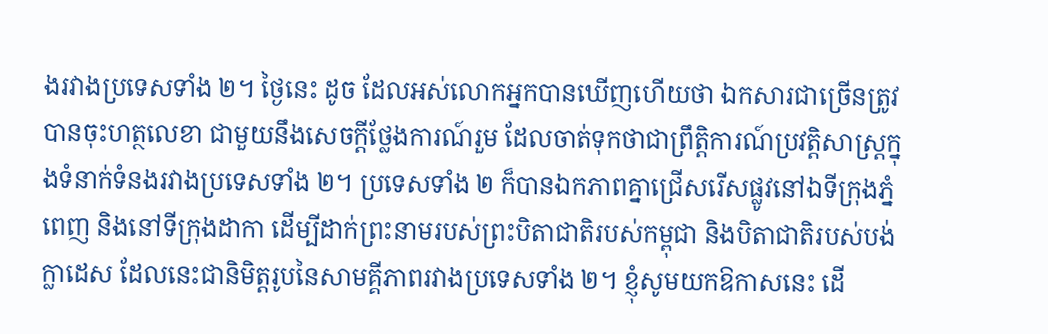ងរវាងប្រទេសទាំង ២។ ថ្ងៃនេះ ដូច ដែលអស់លោកអ្នកបានឃើញហើយថា ឯកសារជាច្រើនត្រូវបានចុះហត្ថលេខា ជាមួយនឹងសេចក្តីថ្លែងការណ៍រួម ដែលចាត់ទុកថាជាព្រឹត្តិការណ៍ប្រវត្តិសាស្រ្តក្នុងទំនាក់ទំនងរវាងប្រទេសទាំង ២។ ប្រទេសទាំង ២ ក៏បានឯកភាពគ្នាជ្រើសរើសផ្លូវនៅឯទីក្រុងភ្នំពេញ និងនៅទីក្រុងដាកា ដើម្បីដាក់ព្រះនាមរបស់ព្រះបិតាជាតិរបស់កម្ពុជា និងបិតាជាតិរបស់បង់ក្លាដេស ដែលនេះជានិមិត្តរូបនៃសាមគ្គីភាពរវាងប្រទេសទាំង ២។ ខ្ញុំសូមយកឱកាសនេះ ដើ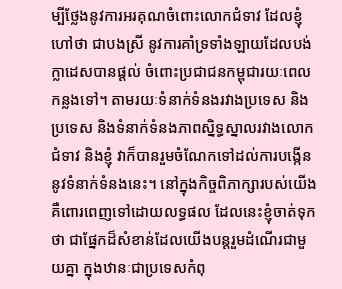ម្បីថ្លែងនូវការអរគុណចំពោះលោកជំទាវ ដែលខ្ញុំហៅថា ជាបងស្រី នូវការគាំទ្រទាំងឡាយដែលបង់ក្លាដេសបានផ្តល់ ចំពោះប្រជាជនកម្ពុជារយៈពេលកន្លងទៅ។ តាមរយៈទំនាក់ទំនងរវាងប្រទេស និងប្រទេស និងទំនាក់ទំនងភាពស្និទ្ធស្នាលរវាងលោកជំទាវ និងខ្ញុំ វាក៏បានរួមចំណែកទៅដល់ការបង្កើននូវទំនាក់ទំនងនេះ។ នៅក្នុងកិច្ចពិភាក្សារបស់យើង គឺពោរពេញទៅដោយលទ្ធផល ដែលនេះខ្ញុំចាត់ទុកថា ជាផ្នែកដ៏សំខាន់ដែលយើងបន្តរួមដំណើរជាមួយគ្នា ក្នុងឋានៈជាប្រទេសកំពុ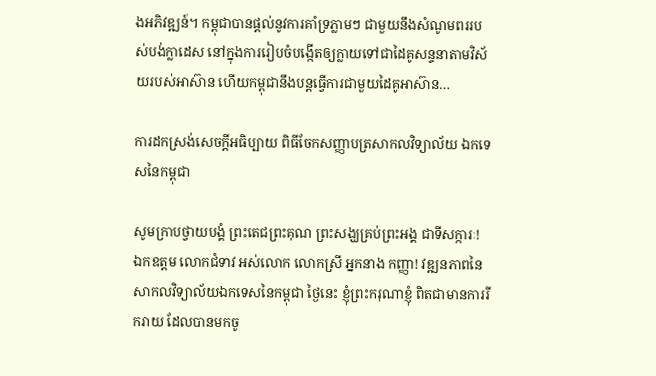ងអភិវឌ្ឍន៍។ កម្ពុជាបានផ្តល់នូវការគាំទ្រភ្លាមៗ ជាមួយនឹងសំណូមពររបស់បង់ក្លាដេស នៅក្នុងការរៀបចំបង្កើតឲ្យក្លាយទៅជាដៃគូសន្ទនាតាមវិស័យរបស់អាស៊ាន ហើយកម្ពុជានឹងបន្តធ្វើការជាមួយដៃគូអាស៊ាន…

ការដកស្រង់សេចក្តីអធិប្បាយ ពិធីចែកសញ្ញាបត្រសាកលវិទ្យាល័យ ឯកទេសនៃកម្ពុជា

សូមក្រាបថ្វាយបង្គំ ព្រះតេជព្រះគុណ ព្រះសង្ឃគ្រប់ព្រះអង្គ ជាទីសក្ការៈ! ឯកឧត្តម លោកជំទាវ អស់លោក លោកស្រី អ្នកនាង កញ្ញា! វឌ្ឍនភាពនៃសាកលវិទ្យាល័យឯកទេសនៃកម្ពុជា ថ្ងៃនេះ ខ្ញុំព្រះករុណាខ្ញុំ ពិតជាមានការរីករាយ ដែលបានមកចូ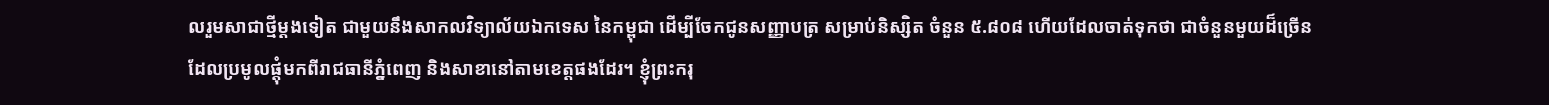លរួមសាជាថ្មីម្ដងទៀត ជាមួយនឹងសាកលវិទ្យាល័យឯកទេស នៃកម្ពុជា ដើម្បីចែកជូនសញ្ញាបត្រ សម្រាប់និស្សិត ចំនួន ៥.៨០៨ ហើយដែលចាត់ទុកថា ជាចំនួនមួយដ៏ច្រើន ដែលប្រមូលផ្ដុំមកពីរាជធានីភ្នំពេញ និងសាខានៅតាមខេត្តផងដែរ។ ខ្ញុំព្រះករុ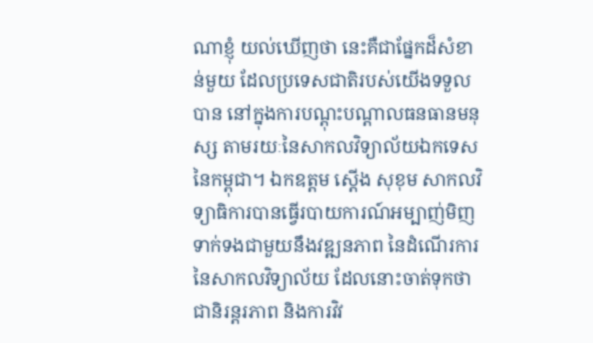ណាខ្ញុំ យល់ឃើញថា នេះគឺជាផ្នែកដ៏សំខាន់មួយ ដែលប្រទេសជាតិរបស់យើងទទួលបាន នៅក្នុងការបណ្ដុះបណ្ដាលធនធានមនុស្ស តាមរយៈនៃសាកលវិទ្យាល័យឯកទេស នៃកម្ពុជា។ ឯកឧត្តម ស្តើង សុខុម សាកលវិទ្យាធិការបានធ្វើរបាយការណ៍អម្បាញ់មិញ ទាក់ទងជាមួយនឹងវឌ្ឍនភាព នៃដំណើរការ នៃសាកលវិទ្យាល័យ ដែលនោះចាត់ទុកថា ជានិរន្តរភាព និងការវិវ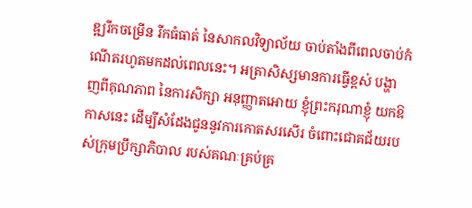ឌ្ឍរីកចម្រើន រីកធំធាត់ នៃសាកលវិទ្យាល័យ ចាប់តាំងពីពេលចាប់កំណើតរហូតមកដល់ពេលនេះ។ អត្រាសិស្សមានការធ្វើខ្ពស់ បង្ហាញពីគុណភាព នៃការសិក្សា អនុញ្ញាតអោយ ខ្ញុំព្រះករុណាខ្ញុំ យកឱកាសនេះ ដើម្បីសំដែងជូននូវការកោតសរសើរ ចំពោះជោគជ័យរបស់ក្រុមប្រឹក្សាភិបាល របស់គណៈគ្រប់គ្រ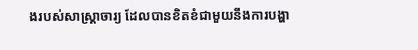ងរបស់សាស្រ្តាចារ្យ ដែលបានខិតខំជាមួយនឹងការបង្ហា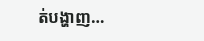ត់បង្ហាញ…